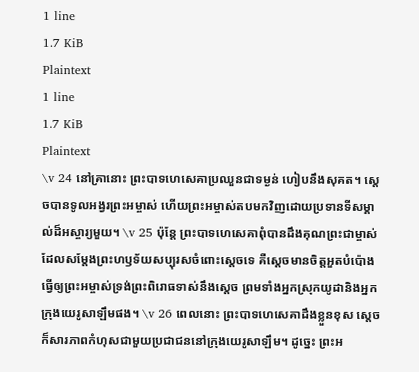1 line
1.7 KiB
Plaintext
1 line
1.7 KiB
Plaintext
\v 24 នៅគ្រានោះ ព្រះបាទហេសេគាប្រឈួនជាទម្ងន់ ហៀបនឹងសុគត។ ស្ដេចបានទូលអង្វរព្រះអម្ចាស់ ហើយព្រះអម្ចាស់តបមកវិញដោយប្រទានទីសម្គាល់ដ៏អស្ចារ្យមួយ។ \v 25 ប៉ុន្តែ ព្រះបាទហេសេគាពុំបានដឹងគុណព្រះជាម្ចាស់ ដែលសម្តែងព្រះហឫទ័យសប្បុរសចំពោះស្ដេចទេ គឺស្ដេចមានចិត្តអួតបំប៉ោង ធ្វើឲ្យព្រះអម្ចាស់ទ្រង់ព្រះពិរោធទាស់នឹងស្ដេច ព្រមទាំងអ្នកស្រុកយូដានិងអ្នកក្រុងយេរូសាឡឹមផង។ \v 26 ពេលនោះ ព្រះបាទហេសេគាដឹងខ្លួនខុស ស្ដេចក៏សារភាពកំហុសជាមួយប្រជាជននៅក្រុងយេរូសាឡឹម។ ដូច្នេះ ព្រះអ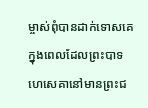ម្ចាស់ពុំបានដាក់ទោសគេ ក្នុងពេលដែលព្រះបាទហេសេគានៅមានព្រះជ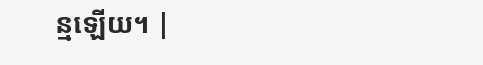ន្មឡើយ។ |